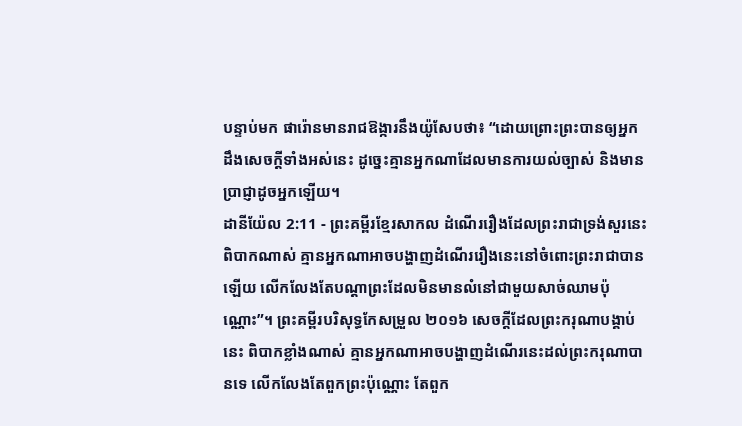បន្ទាប់មក ផារ៉ោនមានរាជឱង្ការនឹងយ៉ូសែបថា៖ “ដោយព្រោះព្រះបានឲ្យអ្នកដឹងសេចក្ដីទាំងអស់នេះ ដូច្នេះគ្មានអ្នកណាដែលមានការយល់ច្បាស់ និងមានប្រាជ្ញាដូចអ្នកឡើយ។
ដានីយ៉ែល 2:11 - ព្រះគម្ពីរខ្មែរសាកល ដំណើររឿងដែលព្រះរាជាទ្រង់សួរនេះ ពិបាកណាស់ គ្មានអ្នកណាអាចបង្ហាញដំណើររឿងនេះនៅចំពោះព្រះរាជាបានឡើយ លើកលែងតែបណ្ដាព្រះដែលមិនមានលំនៅជាមួយសាច់ឈាមប៉ុណ្ណោះ”។ ព្រះគម្ពីរបរិសុទ្ធកែសម្រួល ២០១៦ សេចក្ដីដែលព្រះករុណាបង្គាប់នេះ ពិបាកខ្លាំងណាស់ គ្មានអ្នកណាអាចបង្ហាញដំណើរនេះដល់ព្រះករុណាបានទេ លើកលែងតែពួកព្រះប៉ុណ្ណោះ តែពួក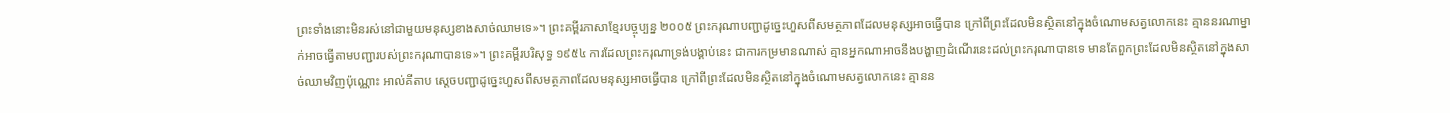ព្រះទាំងនោះមិនរស់នៅជាមួយមនុស្សខាងសាច់ឈាមទេ»។ ព្រះគម្ពីរភាសាខ្មែរបច្ចុប្បន្ន ២០០៥ ព្រះករុណាបញ្ជាដូច្នេះហួសពីសមត្ថភាពដែលមនុស្សអាចធ្វើបាន ក្រៅពីព្រះដែលមិនស្ថិតនៅក្នុងចំណោមសត្វលោកនេះ គ្មាននរណាម្នាក់អាចធ្វើតាមបញ្ជារបស់ព្រះករុណាបានទេ»។ ព្រះគម្ពីរបរិសុទ្ធ ១៩៥៤ ការដែលព្រះករុណាទ្រង់បង្គាប់នេះ ជាការកម្រមានណាស់ គ្មានអ្នកណាអាចនឹងបង្ហាញដំណើរនេះដល់ព្រះករុណាបានទេ មានតែពួកព្រះដែលមិនស្ថិតនៅក្នុងសាច់ឈាមវិញប៉ុណ្ណោះ អាល់គីតាប ស្តេចបញ្ជាដូច្នេះហួសពីសមត្ថភាពដែលមនុស្សអាចធ្វើបាន ក្រៅពីព្រះដែលមិនស្ថិតនៅក្នុងចំណោមសត្វលោកនេះ គ្មានន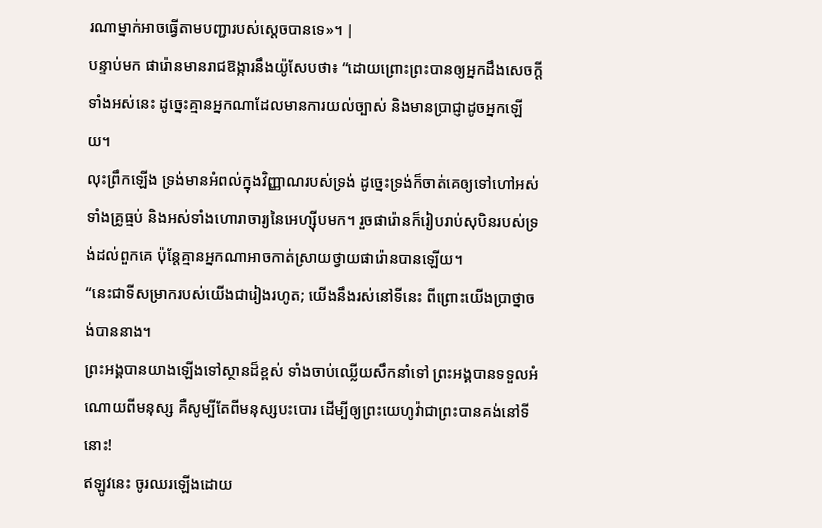រណាម្នាក់អាចធ្វើតាមបញ្ជារបស់ស្តេចបានទេ»។ |
បន្ទាប់មក ផារ៉ោនមានរាជឱង្ការនឹងយ៉ូសែបថា៖ “ដោយព្រោះព្រះបានឲ្យអ្នកដឹងសេចក្ដីទាំងអស់នេះ ដូច្នេះគ្មានអ្នកណាដែលមានការយល់ច្បាស់ និងមានប្រាជ្ញាដូចអ្នកឡើយ។
លុះព្រឹកឡើង ទ្រង់មានអំពល់ក្នុងវិញ្ញាណរបស់ទ្រង់ ដូច្នេះទ្រង់ក៏ចាត់គេឲ្យទៅហៅអស់ទាំងគ្រូធ្មប់ និងអស់ទាំងហោរាចារ្យនៃអេហ្ស៊ីបមក។ រួចផារ៉ោនក៏រៀបរាប់សុបិនរបស់ទ្រង់ដល់ពួកគេ ប៉ុន្តែគ្មានអ្នកណាអាចកាត់ស្រាយថ្វាយផារ៉ោនបានឡើយ។
“នេះជាទីសម្រាករបស់យើងជារៀងរហូត; យើងនឹងរស់នៅទីនេះ ពីព្រោះយើងប្រាថ្នាចង់បាននាង។
ព្រះអង្គបានយាងឡើងទៅស្ថានដ៏ខ្ពស់ ទាំងចាប់ឈ្លើយសឹកនាំទៅ ព្រះអង្គបានទទួលអំណោយពីមនុស្ស គឺសូម្បីតែពីមនុស្សបះបោរ ដើម្បីឲ្យព្រះយេហូវ៉ាជាព្រះបានគង់នៅទីនោះ!
ឥឡូវនេះ ចូរឈរឡើងដោយ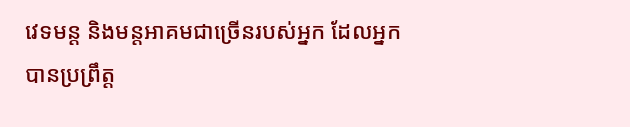វេទមន្ត និងមន្តអាគមជាច្រើនរបស់អ្នក ដែលអ្នកបានប្រព្រឹត្ត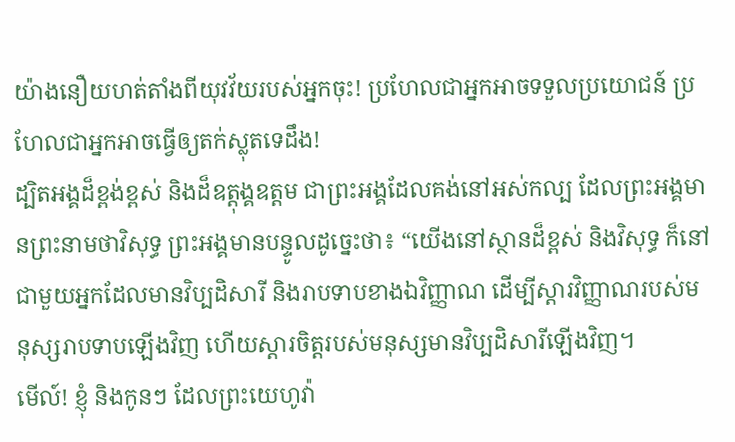យ៉ាងនឿយហត់តាំងពីយុវវ័យរបស់អ្នកចុះ! ប្រហែលជាអ្នកអាចទទួលប្រយោជន៍ ប្រហែលជាអ្នកអាចធ្វើឲ្យតក់ស្លុតទេដឹង!
ដ្បិតអង្គដ៏ខ្ពង់ខ្ពស់ និងដ៏ឧត្ដុង្គឧត្ដម ជាព្រះអង្គដែលគង់នៅអស់កល្ប ដែលព្រះអង្គមានព្រះនាមថាវិសុទ្ធ ព្រះអង្គមានបន្ទូលដូច្នេះថា៖ “យើងនៅស្ថានដ៏ខ្ពស់ និងវិសុទ្ធ ក៏នៅជាមួយអ្នកដែលមានវិប្បដិសារី និងរាបទាបខាងឯវិញ្ញាណ ដើម្បីស្ដារវិញ្ញាណរបស់មនុស្សរាបទាបឡើងវិញ ហើយស្ដារចិត្តរបស់មនុស្សមានវិប្បដិសារីឡើងវិញ។
មើល៍! ខ្ញុំ និងកូនៗ ដែលព្រះយេហូវ៉ា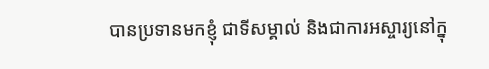បានប្រទានមកខ្ញុំ ជាទីសម្គាល់ និងជាការអស្ចារ្យនៅក្នុ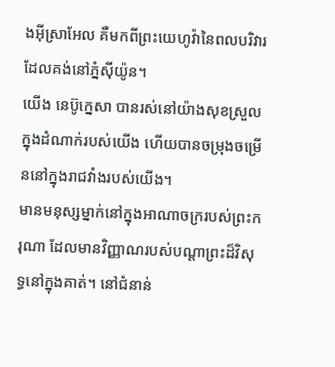ងអ៊ីស្រាអែល គឺមកពីព្រះយេហូវ៉ានៃពលបរិវារដែលគង់នៅភ្នំស៊ីយ៉ូន។
យើង នេប៊ូក្នេសា បានរស់នៅយ៉ាងសុខស្រួលក្នុងដំណាក់របស់យើង ហើយបានចម្រុងចម្រើននៅក្នុងរាជវាំងរបស់យើង។
មានមនុស្សម្នាក់នៅក្នុងអាណាចក្ររបស់ព្រះករុណា ដែលមានវិញ្ញាណរបស់បណ្ដាព្រះដ៏វិសុទ្ធនៅក្នុងគាត់។ នៅជំនាន់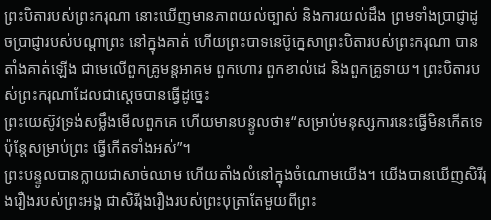ព្រះបិតារបស់ព្រះករុណា នោះឃើញមានភាពយល់ច្បាស់ និងការយល់ដឹង ព្រមទាំងប្រាជ្ញាដូចប្រាជ្ញារបស់បណ្ដាព្រះ នៅក្នុងគាត់ ហើយព្រះបាទនេប៊ូក្នេសាព្រះបិតារបស់ព្រះករុណា បានតាំងគាត់ឡើង ជាមេលើពួកគ្រូមន្តអាគម ពួកហោរ ពួកខាល់ដេ និងពួកគ្រូទាយ។ ព្រះបិតារបស់ព្រះករុណាដែលជាស្ដេចបានធ្វើដូច្នេះ
ព្រះយេស៊ូវទ្រង់សម្លឹងមើលពួកគេ ហើយមានបន្ទូលថា៖“សម្រាប់មនុស្សការនេះធ្វើមិនកើតទេ ប៉ុន្តែសម្រាប់ព្រះ ធ្វើកើតទាំងអស់”។
ព្រះបន្ទូលបានក្លាយជាសាច់ឈាម ហើយតាំងលំនៅក្នុងចំណោមយើង។ យើងបានឃើញសិរីរុងរឿងរបស់ព្រះអង្គ ជាសិរីរុងរឿងរបស់ព្រះបុត្រាតែមួយពីព្រះ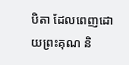បិតា ដែលពេញដោយព្រះគុណ និ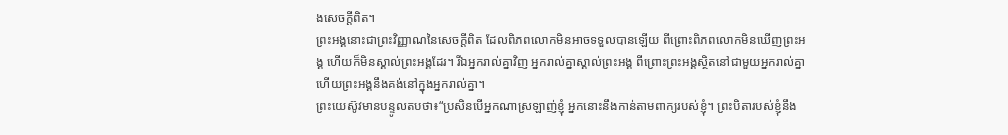ងសេចក្ដីពិត។
ព្រះអង្គនោះជាព្រះវិញ្ញាណនៃសេចក្ដីពិត ដែលពិភពលោកមិនអាចទទួលបានឡើយ ពីព្រោះពិភពលោកមិនឃើញព្រះអង្គ ហើយក៏មិនស្គាល់ព្រះអង្គដែរ។ រីឯអ្នករាល់គ្នាវិញ អ្នករាល់គ្នាស្គាល់ព្រះអង្គ ពីព្រោះព្រះអង្គស្ថិតនៅជាមួយអ្នករាល់គ្នា ហើយព្រះអង្គនឹងគង់នៅក្នុងអ្នករាល់គ្នា។
ព្រះយេស៊ូវមានបន្ទូលតបថា៖“ប្រសិនបើអ្នកណាស្រឡាញ់ខ្ញុំ អ្នកនោះនឹងកាន់តាមពាក្យរបស់ខ្ញុំ។ ព្រះបិតារបស់ខ្ញុំនឹង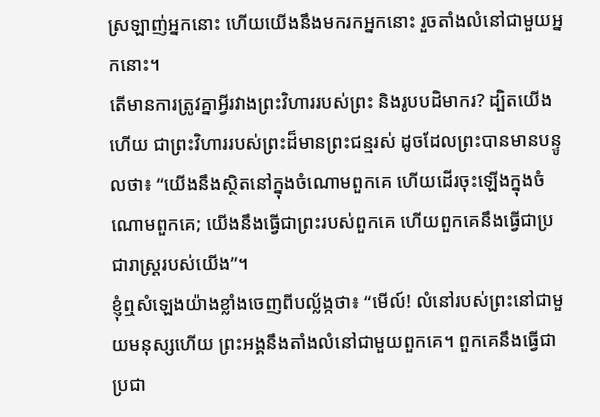ស្រឡាញ់អ្នកនោះ ហើយយើងនឹងមករកអ្នកនោះ រួចតាំងលំនៅជាមួយអ្នកនោះ។
តើមានការត្រូវគ្នាអ្វីរវាងព្រះវិហាររបស់ព្រះ និងរូបបដិមាករ? ដ្បិតយើងហើយ ជាព្រះវិហាររបស់ព្រះដ៏មានព្រះជន្មរស់ ដូចដែលព្រះបានមានបន្ទូលថា៖ “យើងនឹងស្ថិតនៅក្នុងចំណោមពួកគេ ហើយដើរចុះឡើងក្នុងចំណោមពួកគេ; យើងនឹងធ្វើជាព្រះរបស់ពួកគេ ហើយពួកគេនឹងធ្វើជាប្រជារាស្ត្ររបស់យើង”។
ខ្ញុំឮសំឡេងយ៉ាងខ្លាំងចេញពីបល្ល័ង្កថា៖ “មើល៍! លំនៅរបស់ព្រះនៅជាមួយមនុស្សហើយ ព្រះអង្គនឹងតាំងលំនៅជាមួយពួកគេ។ ពួកគេនឹងធ្វើជាប្រជា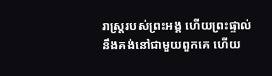រាស្ត្ររបស់ព្រះអង្គ ហើយព្រះផ្ទាល់នឹងគង់នៅជាមួយពួកគេ ហើយ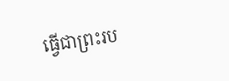ធ្វើជាព្រះរប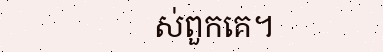ស់ពួកគេ។